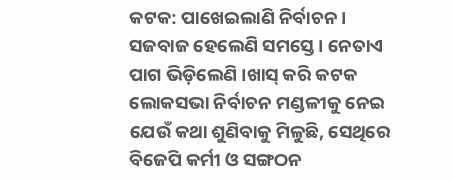କଟକ: ପାଖେଇଲାଣି ନିର୍ବାଚନ । ସଜବାଜ ହେଲେଣି ସମସ୍ତେ । ନେତାଏ ପାଗ ଭିଡ଼ିଲେଣି ।ଖାସ୍ କରି କଟକ ଲୋକସଭା ନିର୍ବାଚନ ମଣ୍ଡଳୀକୁ ନେଇ ଯେଉଁ କଥା ଶୁଣିବାକୁ ମିଳୁଛି, ସେଥିରେ ବିଜେପି କର୍ମୀ ଓ ସଙ୍ଗଠନ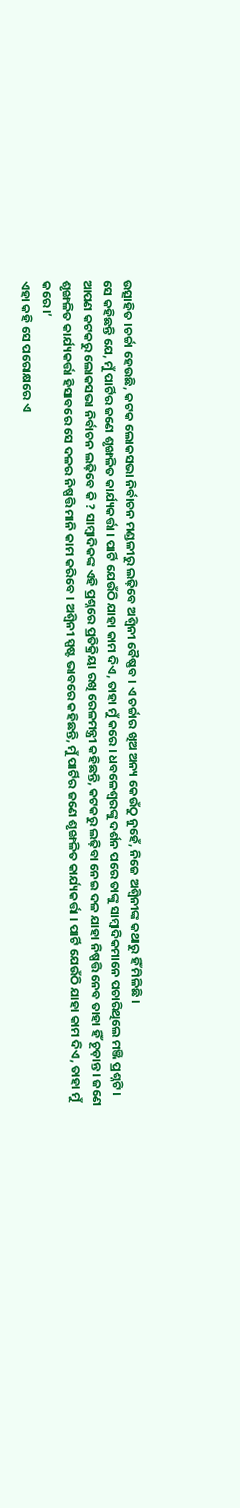ଉତ୍ସାହିତ ।ଚର୍ଚ୍ଚା ହେଉଛି, କଟକ ଲୋକସଭା ନିର୍ବାଚନ ମଣ୍ଡଳୀରୁ ଲଢ଼ିବେ ଅଶ୍ୱିନୀ ବୈଷ୍ଣବ । ଏ ଚର୍ଚ୍ଚାର ଖିଅ ଅନ୍ୟ କେଉଁଠୁ ନୁହେଁ, ନିଜେ ଅଶ୍ୱିନୀଙ୍କ କଥାରୁ ହିଁ ମିଳିଛି ।
ସେ କହିଛନ୍ତି ଯେ, ମୁଁ ପାର୍ଟିର ଜଣେ ଶୃଙ୍ଖଳିତ କାର୍ଯ୍ୟକର୍ତ୍ତା । ପାର୍ଟି ଯେଉଁଠି ଯାହା କାମ ଦିଏ, ତାହା ମୁଁ କରେ । ଧବଳେଶ୍ୱରଙ୍କୁ ଦର୍ଶନ ପରେ ତାଙ୍କୁ ସାମ୍ବାଦିକମାନେ ପଚାରିଥିଲେ ମଞ୍ଜି ପ୍ରଶ୍ନଟି । ଆପଣ କଟକରୁ ଲୋକସଭା ନିର୍ବାଚନ ଲଢ଼ିବେ କି ? ସାମ୍ବାଦିକଙ୍କ ଏହି ପ୍ରଶ୍ନରେ ପ୍ରତିକ୍ରିୟା ରଖି ରେଳମନ୍ତ୍ରୀ କହିଛନ୍ତି, କଟକରୁ ଲଢ଼ିବା ନେଇ ଦଳ ଯାହା ନିଷ୍ପତ୍ତି ନେବ ତାହା ହିଁ ଚୂଡ଼ାନ୍ତ । ଜଣେ ଶୃଙ୍ଖଳିତ କାର୍ଯ୍ୟକର୍ତ୍ତା ହିସାବରେ ସେ ଦଳର ନିଷ୍ପତ୍ତି ମାନି କାମ କରିବେ । ଅଶ୍ୱିନୀ ସ୍ପଷ୍ଟ ଭାବରେ କହିଛନ୍ତି, ମୁଁ ପାର୍ଟିର ଜଣେ ଶୃଙ୍ଖଳିତ କାର୍ଯ୍ୟକର୍ତ୍ତା । ପାର୍ଟି ଯେଉଁଠି ଯାହା କାମ ଦିଏ, ତାହା ମୁଁ କରେ ।’
ଏହା କହି ସେ ପରୋକ୍ଷରେ ଏ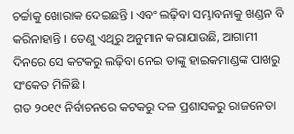ଚର୍ଚ୍ଚାକୁ ଖୋରାକ ଦେଇଛନ୍ତି । ଏବଂ ଲଢ଼ିବା ସମ୍ଭାବନାକୁ ଖଣ୍ଡନ ବି କରିନାହାନ୍ତି । ତେଣୁ ଏଥିରୁ ଅନୁମାନ କରାଯାଉଛି, ଆଗାମୀ ଦିନରେ ସେ କଟକରୁ ଲଢ଼ିବା ନେଇ ତାଙ୍କୁ ହାଇକମାଣ୍ଡଙ୍କ ପାଖରୁ ସଂକେତ ମିଳିଛି ।
ଗତ ୨୦୧୯ ନିର୍ବାଚନରେ କଟକରୁ ଦଳ ପ୍ରଶାସକରୁ ରାଜନେତା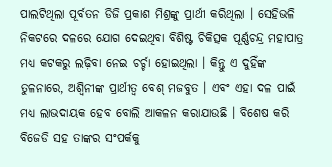ପାଲଟିଥିଲା ପୂର୍ବତନ ଡିଜି ପ୍ରକାଶ ମିଶ୍ରଙ୍କୁ ପ୍ରାର୍ଥୀ କରିଥିଲା । ସେହିଭଳି ନିକଟରେ ଦଳରେ ଯୋଗ ଦେଇଥିବା ବିଶିଷ୍ଟ ଚିକିତ୍ସକ ପୂର୍ଣ୍ଣଚନ୍ଦ୍ର ମହାପାତ୍ର ମଧ୍ୟ କଟକରୁ ଲଢ଼ିବା ନେଇ ଚର୍ଚ୍ଚା ହୋଇଥିଲା । କିନ୍ତୁ ଏ ଦୁହିଁଙ୍କ ତୁଳନାରେ, ଅଶ୍ୱିନୀଙ୍କ ପ୍ରାର୍ଥୀତ୍ୱ ବେଶ୍ ମଜବୁତ । ଏବଂ ଏହା ଦଳ ପାଇଁ ମଧ୍ୟ ଲାଭଦାୟକ ହେବ ବୋଲି ଆକଳନ କରାଯାଉଛି । ବିଶେଷ କରି ବିଜେଡି ସହ ତାଙ୍କର ସଂପର୍କକୁ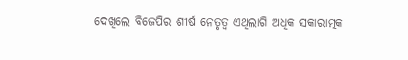ଦେଖିଲେ ବିଜେପିର ଶୀର୍ଷ ନେତୃତ୍ୱ ଏଥିଲାଗି ଅଧିକ ସକାରାତ୍ମକ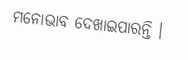ମନୋଭାବ ଦେଖାଇପାରନ୍ତି ।